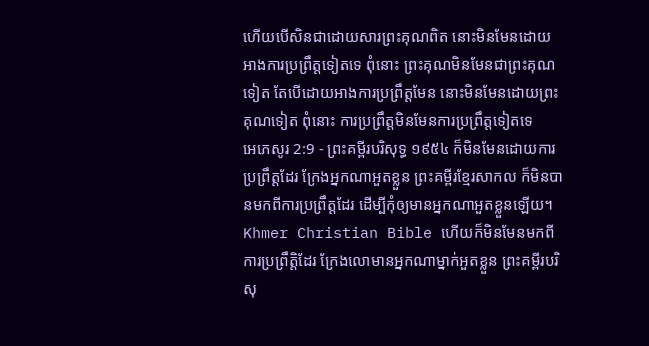ហើយបើសិនជាដោយសារព្រះគុណពិត នោះមិនមែនដោយអាងការប្រព្រឹត្តទៀតទេ ពុំនោះ ព្រះគុណមិនមែនជាព្រះគុណទៀត តែបើដោយអាងការប្រព្រឹត្តមែន នោះមិនមែនដោយព្រះគុណទៀត ពុំនោះ ការប្រព្រឹត្តមិនមែនការប្រព្រឹត្តទៀតទេ
អេភេសូរ 2:9 - ព្រះគម្ពីរបរិសុទ្ធ ១៩៥៤ ក៏មិនមែនដោយការប្រព្រឹត្តដែរ ក្រែងអ្នកណាអួតខ្លួន ព្រះគម្ពីរខ្មែរសាកល ក៏មិនបានមកពីការប្រព្រឹត្តដែរ ដើម្បីកុំឲ្យមានអ្នកណាអួតខ្លួនឡើយ។ Khmer Christian Bible ហើយក៏មិនមែនមកពីការប្រព្រឹត្តិដែរ ក្រែងលោមានអ្នកណាម្នាក់អួតខ្លួន ព្រះគម្ពីរបរិសុ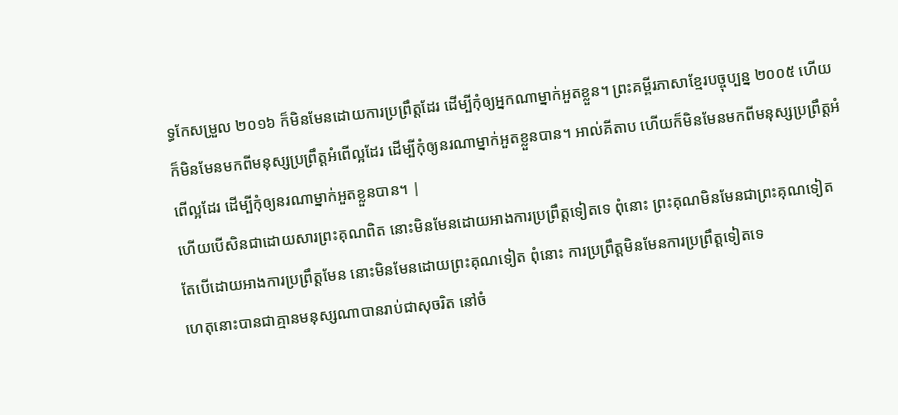ទ្ធកែសម្រួល ២០១៦ ក៏មិនមែនដោយការប្រព្រឹត្តដែរ ដើម្បីកុំឲ្យអ្នកណាម្នាក់អួតខ្លួន។ ព្រះគម្ពីរភាសាខ្មែរបច្ចុប្បន្ន ២០០៥ ហើយក៏មិនមែនមកពីមនុស្សប្រព្រឹត្តអំពើល្អដែរ ដើម្បីកុំឲ្យនរណាម្នាក់អួតខ្លួនបាន។ អាល់គីតាប ហើយក៏មិនមែនមកពីមនុស្សប្រព្រឹត្ដអំពើល្អដែរ ដើម្បីកុំឲ្យនរណាម្នាក់អួតខ្លួនបាន។ |
ហើយបើសិនជាដោយសារព្រះគុណពិត នោះមិនមែនដោយអាងការប្រព្រឹត្តទៀតទេ ពុំនោះ ព្រះគុណមិនមែនជាព្រះគុណទៀត តែបើដោយអាងការប្រព្រឹត្តមែន នោះមិនមែនដោយព្រះគុណទៀត ពុំនោះ ការប្រព្រឹត្តមិនមែនការប្រព្រឹត្តទៀតទេ
ហេតុនោះបានជាគ្មានមនុស្សណាបានរាប់ជាសុចរិត នៅចំ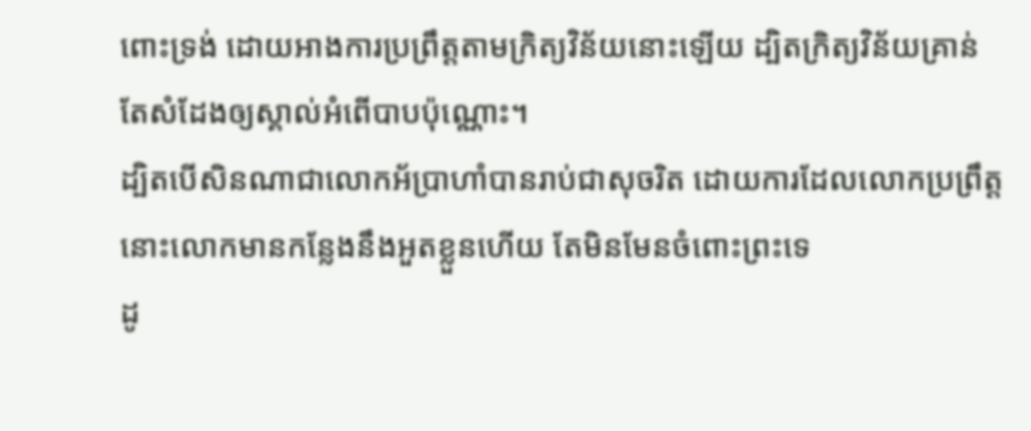ពោះទ្រង់ ដោយអាងការប្រព្រឹត្តតាមក្រិត្យវិន័យនោះឡើយ ដ្បិតក្រិត្យវិន័យគ្រាន់តែសំដែងឲ្យស្គាល់អំពើបាបប៉ុណ្ណោះ។
ដ្បិតបើសិនណាជាលោកអ័ប្រាហាំបានរាប់ជាសុចរិត ដោយការដែលលោកប្រព្រឹត្ត នោះលោកមានកន្លែងនឹងអួតខ្លួនហើយ តែមិនមែនចំពោះព្រះទេ
ដូ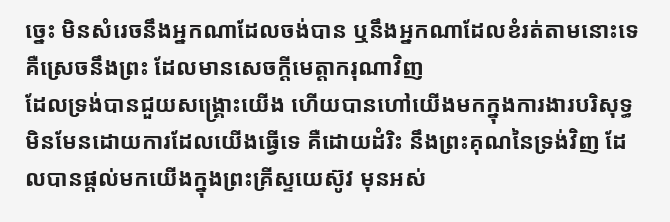ច្នេះ មិនសំរេចនឹងអ្នកណាដែលចង់បាន ឬនឹងអ្នកណាដែលខំរត់តាមនោះទេ គឺស្រេចនឹងព្រះ ដែលមានសេចក្ដីមេត្តាករុណាវិញ
ដែលទ្រង់បានជួយសង្គ្រោះយើង ហើយបានហៅយើងមកក្នុងការងារបរិសុទ្ធ មិនមែនដោយការដែលយើងធ្វើទេ គឺដោយដំរិះ នឹងព្រះគុណនៃទ្រង់វិញ ដែលបានផ្តល់មកយើងក្នុងព្រះគ្រីស្ទយេស៊ូវ មុនអស់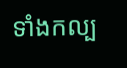ទាំងកល្ប